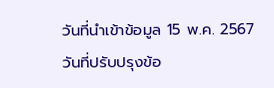วันที่นำเข้าข้อมูล 15 พ.ค. 2567
วันที่ปรับปรุงข้อ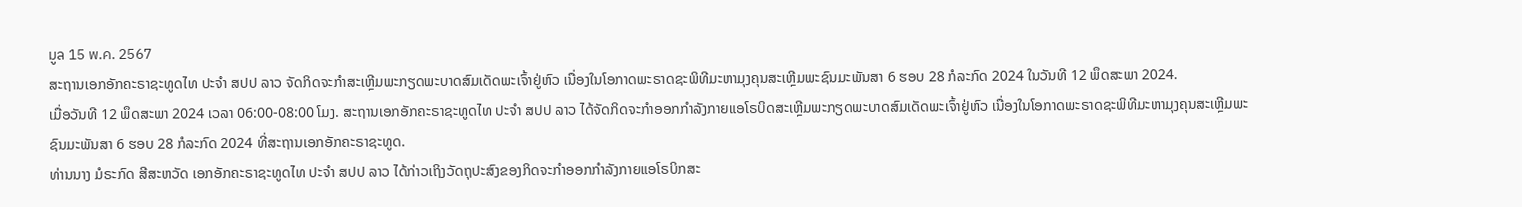มูล 15 พ.ค. 2567
ສະຖານເອກອັກຄະຣາຊະທູດໄທ ປະຈຳ ສປປ ລາວ ຈັດກິດຈະກຳສະເຫຼີມພະກຽດພະບາດສົມເດັດພະເຈົ້າຢູ່ຫົວ ເນື່ອງໃນໂອກາດພະຣາດຊະພິທີມະຫາມຸງຄຸນສະເຫຼີມພະຊົນມະພັນສາ 6 ຮອບ 28 ກໍລະກົດ 2024 ໃນວັນທີ 12 ພຶດສະພາ 2024.
ເມື່ອວັນທີ 12 ພຶດສະພາ 2024 ເວລາ 06:00-08:00 ໂມງ. ສະຖານເອກອັກຄະຣາຊະທູດໄທ ປະຈຳ ສປປ ລາວ ໄດ້ຈັດກິດຈະກຳອອກກຳລັງກາຍແອໂຣບິດສະເຫຼີມພະກຽດພະບາດສົມເດັດພະເຈົ້າຢູ່ຫົວ ເນື່ອງໃນໂອກາດພະຣາດຊະພິທີມະຫາມຸງຄຸນສະເຫຼີມພະຊົນມະພັນສາ 6 ຮອບ 28 ກໍລະກົດ 2024 ທີ່ສະຖານເອກອັກຄະຣາຊະທູດ.
ທ່ານນາງ ມໍຣະກົດ ສີສະຫວັດ ເອກອັກຄະຣາຊະທູດໄທ ປະຈຳ ສປປ ລາວ ໄດ້ກ່າວເຖິງວັດຖຸປະສົງຂອງກິດຈະກຳອອກກຳລັງກາຍແອໂຣບິກສະ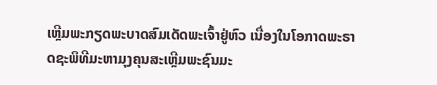ເຫຼີມພະກຽດພະບາດສົມເດັດພະເຈົ້າຢູ່ຫົວ ເນື່ອງໃນໂອກາດພະຣາດຊະພິທີມະຫາມຸງຄຸນສະເຫຼີມພະຊົນມະ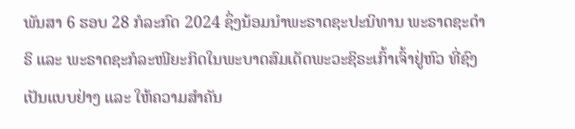ພັນສາ 6 ຮອບ 28 ກໍລະກົດ 2024 ຊຶ່ງນ້ອມນຳພະຣາດຊະປະນິທານ ພະຣາດຊະດຳຣິ ແລະ ພະຣາດຊະກໍລະໜີຍະກິດໃນພະບາດສົມເດັດພະວະຊິຣະເກົ້າເຈົ້າຢູ່ຫົວ ທີ່ຊົງເປັນແບບຢ່າງ ແລະ ໃຫ້ຄວາມສຳຄັນ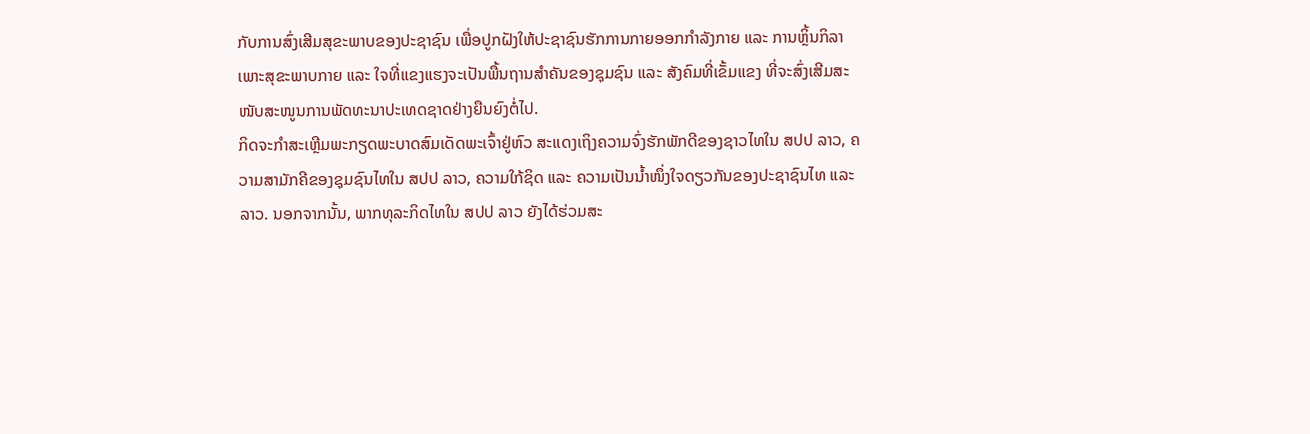ກັບການສົ່ງເສີມສຸຂະພາບຂອງປະຊາຊົນ ເພື່ອປູກຝັງໃຫ້ປະຊາຊົນຮັກການກາຍອອກກຳລັງກາຍ ແລະ ການຫຼິ້ນກິລາ ເພາະສຸຂະພາບກາຍ ແລະ ໃຈທີ່ແຂງແຮງຈະເປັນພື້ນຖານສຳຄັນຂອງຊຸມຊົນ ແລະ ສັງຄົມທີ່ເຂັ້ມແຂງ ທີ່ຈະສົ່ງເສີມສະໜັບສະໜູນການພັດທະນາປະເທດຊາດຢ່າງຍືນຍົງຕໍ່ໄປ.
ກິດຈະກຳສະເຫຼີມພະກຽດພະບາດສົມເດັດພະເຈົ້າຢູ່ຫົວ ສະແດງເຖິງຄວາມຈົ່ງຮັກພັກດີຂອງຊາວໄທໃນ ສປປ ລາວ, ຄວາມສາມັກຄີຂອງຊຸມຊົນໄທໃນ ສປປ ລາວ, ຄວາມໃກ້ຊິດ ແລະ ຄວາມເປັນນ້ຳໜຶ່ງໃຈດຽວກັນຂອງປະຊາຊົນໄທ ແລະ ລາວ. ນອກຈາກນັ້ນ, ພາກທຸລະກິດໄທໃນ ສປປ ລາວ ຍັງໄດ້ຮ່ວມສະ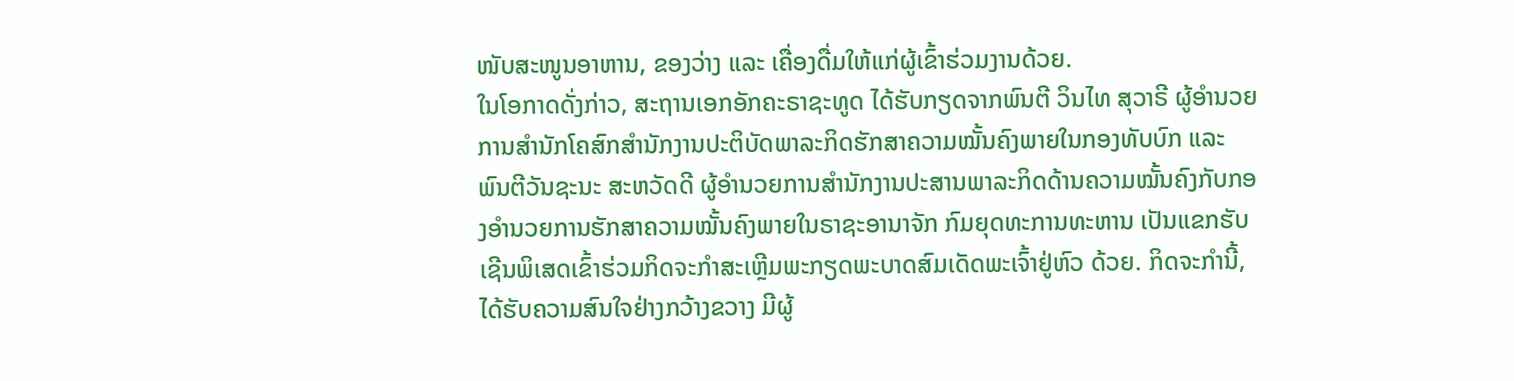ໜັບສະໜູນອາຫານ, ຂອງວ່າງ ແລະ ເຄື່ອງດື່ມໃຫ້ແກ່ຜູ້ເຂົ້າຮ່ວມງານດ້ວຍ.
ໃນໂອກາດດັ່ງກ່າວ, ສະຖານເອກອັກຄະຣາຊະທູດ ໄດ້ຮັບກຽດຈາກພົນຕີ ວິນໄທ ສຸວາຣີ ຜູ້ອຳນວຍການສຳນັກໂຄສົກສຳນັກງານປະຕິບັດພາລະກິດຮັກສາຄວາມໝັ້ນຄົງພາຍໃນກອງທັບບົກ ແລະ ພົນຕີວັນຊະນະ ສະຫວັດດີ ຜູ້ອຳນວຍການສຳນັກງານປະສານພາລະກິດດ້ານຄວາມໝັ້ນຄົງກັບກອງອຳນວຍການຮັກສາຄວາມໝັ້ນຄົງພາຍໃນຣາຊະອານາຈັກ ກົມຍຸດທະການທະຫານ ເປັນແຂກຮັບເຊີນພິເສດເຂົ້າຮ່ວມກິດຈະກຳສະເຫຼີມພະກຽດພະບາດສົມເດັດພະເຈົ້າຢູ່ຫົວ ດ້ວຍ. ກິດຈະກຳນີ້, ໄດ້ຮັບຄວາມສົນໃຈຢ່າງກວ້າງຂວາງ ມີຜູ້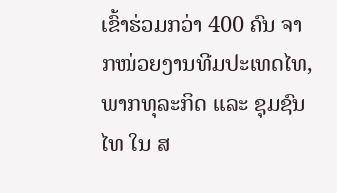ເຂົ້າຮ່ວມກວ່າ 400 ຄົນ ຈາກໜ່ວຍງານທີມປະເທດໄທ, ພາກທຸລະກິດ ແລະ ຊຸມຊົນໄທ ໃນ ສ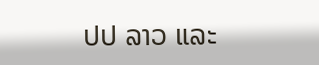ປປ ລາວ ແລະ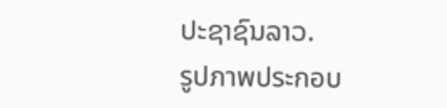ປະຊາຊົນລາວ.
รูปภาพประกอบ